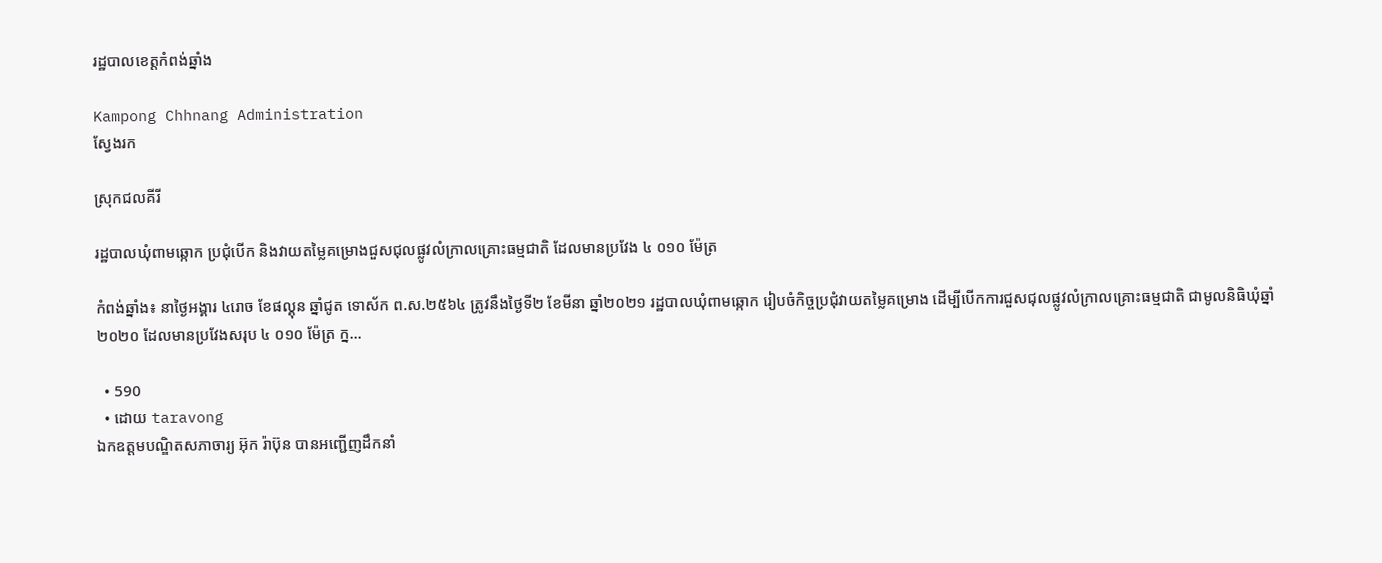រដ្ឋបាលខេត្តកំពង់ឆ្នាំង

Kampong Chhnang Administration
ស្វែងរក

ស្រុកជលគីរី

រដ្ឋបាលឃុំពាមឆ្កោក ប្រជុំបើក និងវាយតម្លៃគម្រោងជួសជុលផ្លូវលំក្រាលគ្រោះធម្មជាតិ ដែលមានប្រវែង ៤ ០១០ ម៉ែត្រ

កំពង់ឆ្នាំង៖ នាថ្ងៃអង្គារ ៤រោច ខែផល្គុន ឆ្នាំជូត ទោស័ក ព.ស.២៥៦៤ ត្រូវនឹងថ្ងៃទី២ ខែមីនា ឆ្នាំ២០២១ រដ្ឋបាលឃុំពាមឆ្កោក រៀបចំកិច្ចប្រជុំវាយតម្លៃគម្រោង ដើម្បីបើកការជួសជុលផ្លូវលំក្រាលគ្រោះធម្មជាតិ ជាមូលនិធិឃុំឆ្នាំ២០២០ ដែលមានប្រវែងសរុប ៤ ០១០ ម៉ែត្រ ក្ន...

  • 590
  • ដោយ taravong
ឯកឧត្តមបណ្ឌិតសភាចារ្យ អ៊ុក រ៉ាប៊ុន បានអញ្ជើញដឹកនាំ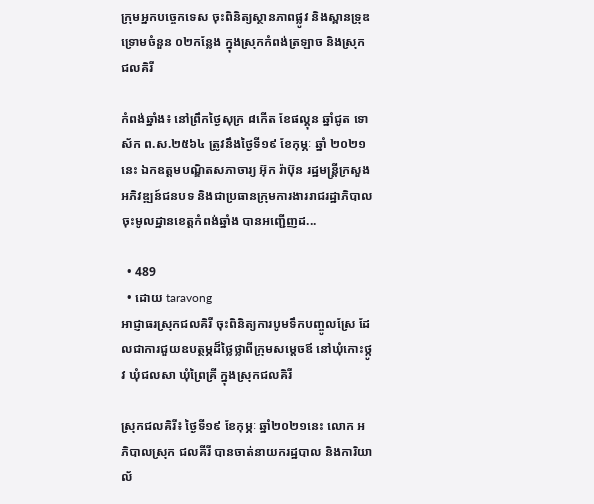ក្រុមអ្នកបច្ចេកទេស ចុះពិនិត្យស្ថានភាពផ្លូវ និងស្ពានទ្រុឌទ្រោមចំនួន ០២កន្លែង ក្នុងស្រុកកំពង់ត្រឡាច និងស្រុកជលគិរី

កំពង់ឆ្នាំង៖ នៅព្រឹកថ្ងៃសុក្រ ៨កើត ខែផល្គុន ឆ្នាំជូត ទោស័ក ព.ស.២៥៦៤ ត្រូវនឹងថ្ងៃទី១៩ ខែកុម្ភៈ ឆ្នាំ ២០២១នេះ ឯកឧត្តមបណ្ឌិតសភាចារ្យ អ៊ុក រ៉ាប៊ុន រដ្ឋមន្ត្រីក្រសួងអភិវឌ្ឍន៍ជនបទ និងជាប្រធានក្រុមការងាររាជរដ្ឋាភិបាលចុះមូលដ្ឋានខេត្តកំពង់ឆ្នាំង បានអញ្ជើញដ...

  • 489
  • ដោយ taravong
អាជ្ញាធរស្រុកជលគិរី ចុះពិនិត្យការបូមទឹកបញ្ចូលស្រែ ដែលជាការជួយឧបត្ថម្ភដ៏ថ្លៃថ្លាពីក្រុមសម្តេចឪ នៅឃុំកោះថ្កូវ ឃុំជលសា ឃុំព្រៃគ្រី ក្នុងស្រុកជលគិរី

ស្រុកជលគិរី៖ ថ្ងៃទី១៩ ខែកុម្ភៈ ឆ្នាំ២០២១នេះ លោក អភិបាលស្រុក ជលគីរី បានចាត់នាយករដ្ឋបាល និងការិយាល័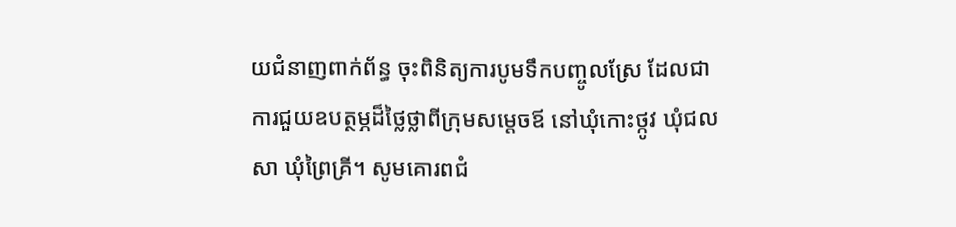យជំនាញពាក់ព័ន្ធ ចុះពិនិត្យការបូមទឹកបញ្ចូលស្រែ ដែលជាការជួយឧបត្ថម្ភដ៏ថ្លៃថ្លាពីក្រុមសម្តេចឪ នៅឃុំកោះថ្កូវ ឃុំជលសា ឃុំព្រៃគ្រី។ សូមគោរពជំ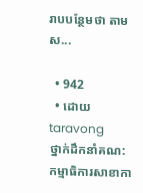រាបបន្ថែមថា តាមស...

  • 942
  • ដោយ taravong
ថ្នាក់ដឹកនាំគណ:កម្មាធិការសាខាកា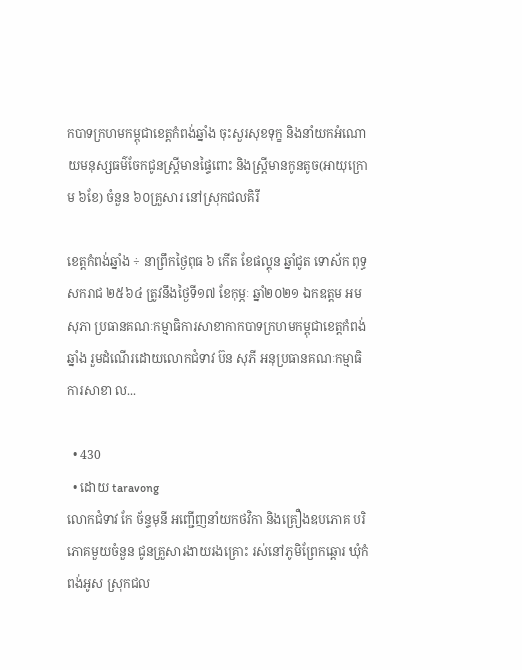កបាទក្រហមកម្ពុជាខេត្តកំពង់ឆ្នាំង ចុះសួរសុខទុក្ខ និងនាំយកអំណោយមនុស្សធម៌ចែកជូនស្រ្តីមានផ្ទៃពោះ និងស្ត្រីមានកូនតូច(អាយុក្រោម ៦ខែ) ចំនួន ៦០គ្រួសារ នៅស្រុកជលគិរី

ខេត្តកំពង់ឆ្នាំង ÷ នាព្រឹកថ្ងៃពុធ ៦ កើត ខែផល្គុន ឆ្នាំជូត ទោស័ក ពុទ្ធសករាជ ២៥៦៤ ត្រូវនឹងថ្ងៃទី១៧ ខែកុម្ភៈ ឆ្នាំ២០២១ ឯកឧត្តម អម សុភា ប្រធានគណៈកម្មាធិការសាខាកាកបាទក្រហមកម្ពុជាខេត្តកំពង់ឆ្នាំង រួមដំណើរដោយលោកជំទាវ ប៊ន សុភី អនុប្រធានគណៈកម្មាធិការសាខា ល...

  • 430
  • ដោយ taravong
លោកជំទាវ កែ ច័ន្ទមុនី អញ្ជើញនាំយកថវិកា និងគ្រឿងឧបភោគ បរិភោគមួយចំនួន ជូនគ្រួសារងាយរងគ្រោះ រស់នៅភូមិព្រែកឆ្តោរ ឃុំកំពង់អូស ស្រុកជល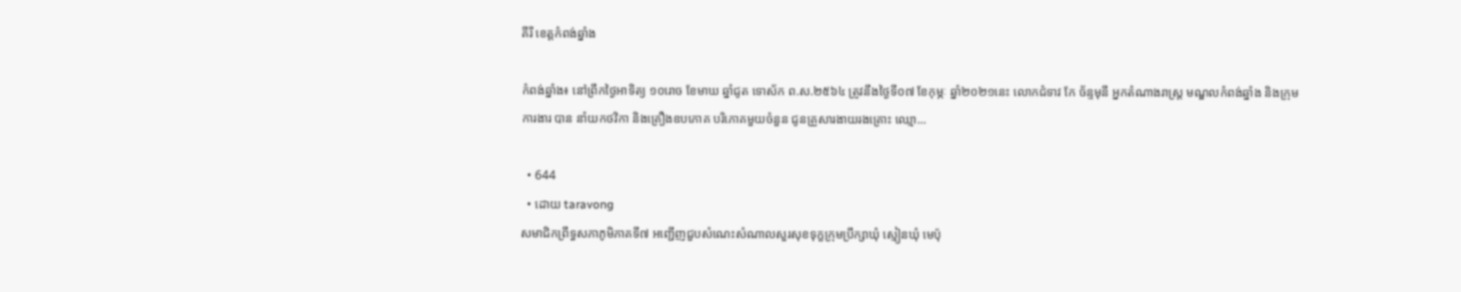គីរី ខេត្តកំពង់ឆ្នាំង

កំពង់ឆ្នាំង៖ នៅព្រឹកថ្ងៃអាទិត្យ ១០រោច ខែមាឃ ឆ្នាំជូត ទោស័ក ព.ស.២៥៦៤ ត្រូវនឹងថ្ងៃទី០៧ ខែកុម្ភៈ ឆ្នាំ២០២១នេះ លោកជំទាវ កែ ច័ន្ទមុនី អ្នកតំណាងរាស្រ្ត មណ្ឌលកំពង់ឆ្នាំង និងក្រុមការងារ បាន នាំយកថវិកា និងគ្រឿងឧបភោគ បរិភោគមួយចំនួន ជូនគ្រួសារងាយរងគ្រោះ ឈ្មោ...

  • 644
  • ដោយ taravong
សមាជិកព្រឹទ្ធសភាភូមិភាគទី៧ អញ្ជើញជួបសំណេះសំណាលសួរសុខទុក្ខក្រុមប្រឹក្សាឃុំ ស្មៀនឃុំ មេប៉ុ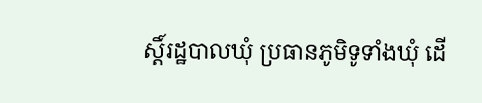ស្តិ៍រដ្ឋបាលឃុំ ប្រធានភូមិទូទាំងឃុំ ដើ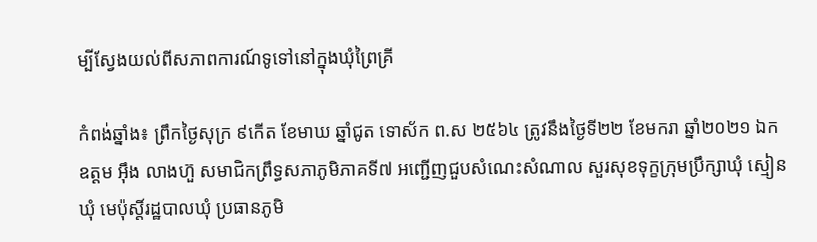ម្បីស្វែងយល់ពីសភាពការណ៍ទូទៅនៅក្នុងឃុំព្រៃគ្រី

កំពង់ឆ្នាំង៖ ព្រឹកថ្ងៃសុក្រ ៩កើត ខែមាឃ ឆ្នាំជូត ទោស័ក ព.ស ២៥៦៤ ត្រូវនឹងថ្ងៃទី២២ ខែមករា ឆ្នាំ២០២១ ឯកឧត្តម អ៊ឹង លាងហ៊ួ សមាជិកព្រឹទ្ធសភាភូមិភាគទី៧ អញ្ជើញជួបសំណេះសំណាល សួរសុខទុក្ខក្រុមប្រឹក្សាឃុំ ស្មៀនឃុំ មេប៉ុស្តិ៍រដ្ឋបាលឃុំ ប្រធានភូមិ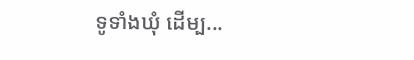ទូទាំងឃុំ ដើម្ប...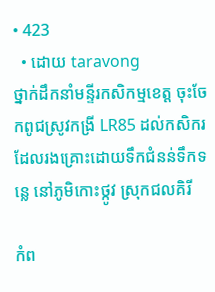• 423
  • ដោយ taravong
ថ្នាក់ដឹកនាំមន្ទីរកសិកម្មខេត្ត ចុះចែកពូជស្រូវកង្រី LR85 ដល់កសិករដែលរងគ្រោះដោយទឹកជំនន់ទឹកទន្លេ នៅភូមិកោះថ្កូវ ស្រុកជលគិរី

កំព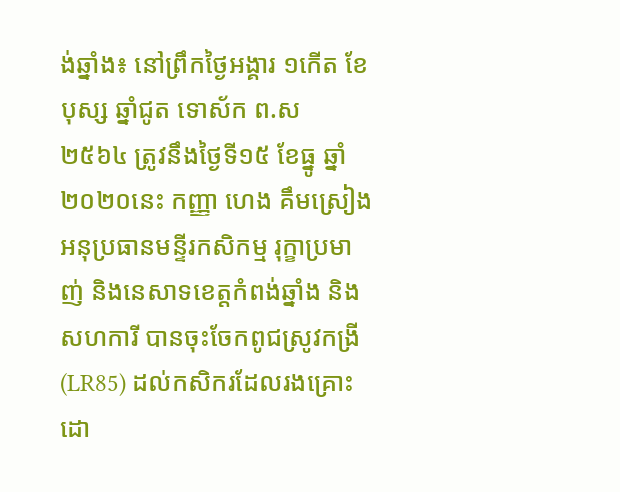ង់ឆ្នាំង៖ នៅព្រឹកថ្ងៃអង្គារ ១កើត ខែបុស្ស ឆ្នាំជូត ទោស័ក ព.ស ២៥៦៤ ត្រូវនឹងថ្ងៃទី១៥ ខែធ្នូ ឆ្នាំ២០២០នេះ កញ្ញា ហេង គឹមស្រៀង អនុប្រធានមន្ទីរកសិកម្ម រុក្ខាប្រមាញ់ និងនេសាទខេត្តកំពង់ឆ្នាំង និងសហការី បានចុះចែកពូជស្រូវកង្រី(LR85) ដល់កសិករដែលរងគ្រោះដោ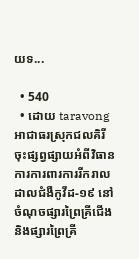យទ...

  • 540
  • ដោយ taravong
អាជាធរស្រុកជលគិរី ចុះផ្សព្វផ្សាយអំពីវិធានការការពារការរីករាលដាលជំងឺកូវីដ-១៩ នៅចំណុចផ្សារព្រៃគ្រីជើង និងផ្សារព្រៃគ្រី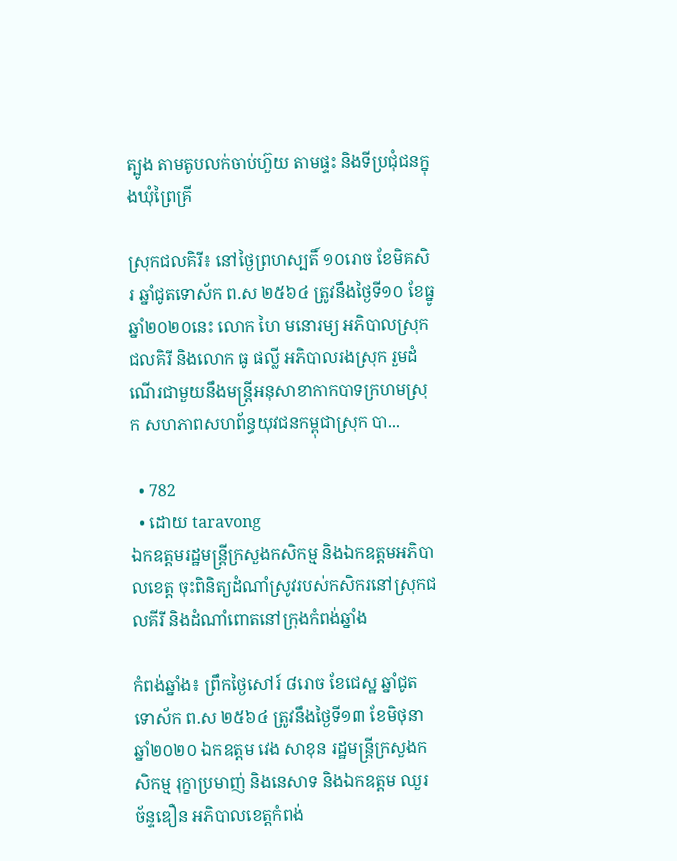ត្បូង តាមតូបលក់ចាប់ហ៊ួយ តាមផ្ទះ និងទីប្រជុំជនក្នុងឃុំព្រៃគ្រី

ស្រុកជលគិរី៖ នៅថ្ងៃព្រហស្បតិ៍ ១០រោច ខែមិគសិរ ឆ្នាំជូតទោស័ក ព.ស ២៥៦៤ ត្រូវនឹងថ្ងៃទី១០ ខែធ្នូ ឆ្នាំ២០២០នេះ លោក ហៃ មនោរម្យ អភិបាលស្រុកជលគិរី និងលោក ធូ ផល្លី អភិបាលរងស្រុក រួមដំណើរជាមួយនឹងមន្រ្ដីអនុសាខាកាកបាទក្រហមស្រុក សហភាពសហព័ន្ធយុវជនកម្ពុជាស្រុក បា...

  • 782
  • ដោយ taravong
ឯកឧត្ដមរដ្ឋមន្ត្រីក្រសួងកសិកម្ម និងឯកឧត្ដមអភិបាលខេត្ត ចុះពិនិត្យដំណាំស្រូវរបស់កសិករនៅស្រុកជលគីរី និងដំណាំពោតនៅក្រុងកំពង់ឆ្នាំង

កំពង់ឆ្នាំង៖ ព្រឹកថ្ងៃសៅរ៍ ៨រោច ខែជេស្ឋ ឆ្នាំជូត ទោស័ក ព.ស ២៥៦៤ ត្រូវនឹងថ្ងៃទី១៣ ខែមិថុនា ឆ្នាំ២០២០ ឯកឧត្តម វេង សាខុន រដ្ឋមន្ត្រីក្រសួងកសិកម្ម រុក្ខាប្រមាញ់ និងនេសាទ និងឯកឧត្តម ឈួរ ច័ន្ទឌឿន អភិបាលខេត្តកំពង់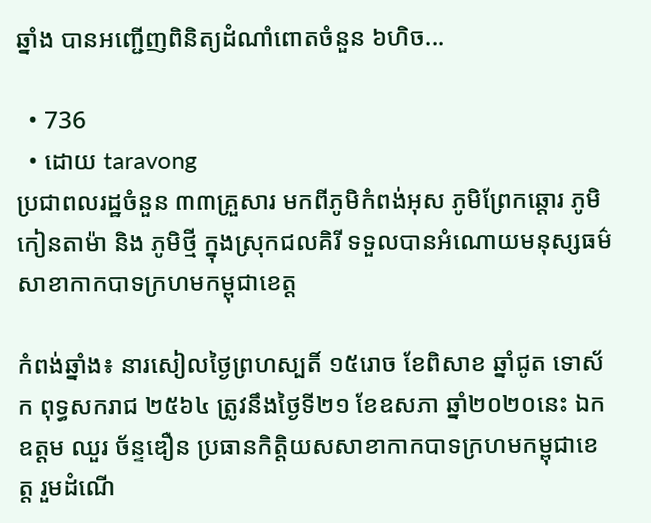ឆ្នាំង បានអញ្ជើញពិនិត្យដំណាំពោតចំនួន ៦ហិច...

  • 736
  • ដោយ taravong
ប្រជាពលរដ្ឋចំនួន ៣៣គ្រួសារ មកពីភូមិកំពង់អុស ភូមិព្រែកឆ្ដោរ ភូមិកៀនតាម៉ា និង ភូមិថ្មី ក្នុងស្រុកជលគិរី ទទួលបានអំណោយមនុស្សធម៌សាខាកាកបាទក្រហមកម្ពុជាខេត្ត

កំពង់ឆ្នាំង៖ នារសៀលថ្ងៃព្រហស្បតិ៍ ១៥រោច ខែពិសាខ ឆ្នាំជូត ទោស័ក ពុទ្ធសករាជ ២៥៦៤ ត្រូវនឹងថ្ងៃទី២១ ខែឧសភា ឆ្នាំ២០២០នេះ ឯកឧត្តម ឈួរ ច័ន្ទឌឿន ប្រធានកិត្តិយសសាខាកាកបាទក្រហមកម្ពុជាខេត្ត រួមដំណើ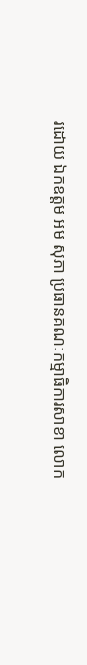រដោយ ឯកឧត្តម អម សុភា ប្រធានគណៈកម្មាធិការសាខា លោក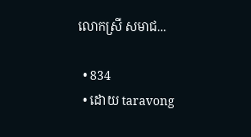លោកស្រី សមាជ...

  • 834
  • ដោយ taravong